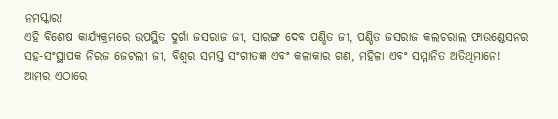ନମସ୍କାର!
ଏହି ବିଶେଷ କାର୍ଯ୍ୟକ୍ରମରେ ଉପସ୍ଥିତ ଦୁର୍ଗା ଜସରାଜ ଜୀ, ସାରଙ୍ଗ ଦେବ ପଣ୍ଡିତ ଜୀ, ପଣ୍ଡିତ ଜସରାଜ କଲଚରାଲ ଫାଉଣ୍ଡେସନର ସହ-ସଂସ୍ଥାପକ ନିରଜ ଜେଟଲୀ ଜୀ, ବିଶ୍ୱର ସମସ୍ତ ସଂଗୀତଜ୍ଞ ଏବଂ କଳାକାର ଗଣ, ମହିଳା ଏବଂ ସମ୍ମାନିତ ଅତିଥିମାନେ!
ଆମର ଏଠାରେ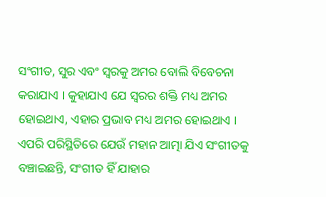ସଂଗୀତ, ସୁର ଏବଂ ସ୍ୱରକୁ ଅମର ବୋଲି ବିବେଚନା କରାଯାଏ । କୁହାଯାଏ ଯେ ସ୍ୱରର ଶକ୍ତି ମଧ୍ୟ ଅମର ହୋଇଥାଏ, ଏହାର ପ୍ରଭାବ ମଧ୍ୟ ଅମର ହୋଇଥାଏ । ଏପରି ପରିସ୍ଥିତିରେ ଯେଉଁ ମହାନ ଆତ୍ମା ଯିଏ ସଂଗୀତକୁ ବଞ୍ଚାଇଛନ୍ତି, ସଂଗୀତ ହିଁ ଯାହାର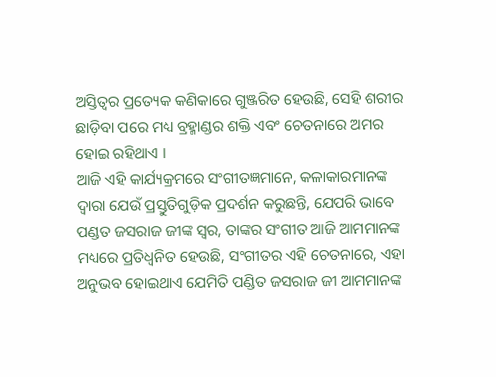ଅସ୍ତିତ୍ୱର ପ୍ରତ୍ୟେକ କଣିକାରେ ଗୁଞ୍ଜରିତ ହେଉଛି, ସେହି ଶରୀର ଛାଡ଼ିବା ପରେ ମଧ୍ୟ ବ୍ରହ୍ମାଣ୍ଡର ଶକ୍ତି ଏବଂ ଚେତନାରେ ଅମର ହୋଇ ରହିଥାଏ ।
ଆଜି ଏହି କାର୍ଯ୍ୟକ୍ରମରେ ସଂଗୀତଜ୍ଞମାନେ, କଳାକାରମାନଙ୍କ ଦ୍ୱାରା ଯେଉଁ ପ୍ରସ୍ତୁତିଗୁଡ଼ିକ ପ୍ରଦର୍ଶନ କରୁଛନ୍ତି, ଯେପରି ଭାବେ ପଣ୍ଡତ ଜସରାଜ ଜୀଙ୍କ ସ୍ୱର, ତାଙ୍କର ସଂଗୀତ ଆଜି ଆମମାନଙ୍କ ମଧ୍ୟରେ ପ୍ରତିଧ୍ୱନିତ ହେଉଛି, ସଂଗୀତର ଏହି ଚେତନାରେ, ଏହା ଅନୁଭବ ହୋଇଥାଏ ଯେମିତି ପଣ୍ଡିତ ଜସରାଜ ଜୀ ଆମମାନଙ୍କ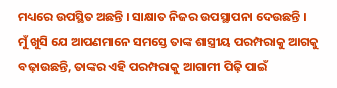ମଧ୍ୟରେ ଉପସ୍ଥିତ ଅଛନ୍ତି । ସାକ୍ଷାତ ନିଜର ଉପସ୍ଥାପନା ଦେଉଛନ୍ତି ।
ମୁଁ ଖୁସି ଯେ ଆପଣମାନେ ସମସ୍ତେ ତାଙ୍କ ଶାସ୍ତ୍ରୀୟ ପରମ୍ପରାକୁ ଆଗକୁ ବଢ଼ାଉଛନ୍ତି, ତାଙ୍କର ଏହି ପରମ୍ପରାକୁ ଆଗାମୀ ପିଢ଼ି ପାଇଁ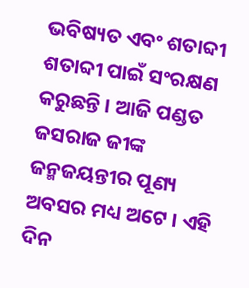ଭବିଷ୍ୟତ ଏବଂ ଶତାବ୍ଦୀ ଶତାବ୍ଦୀ ପାଇଁ ସଂରକ୍ଷଣ କରୁଛନ୍ତି । ଆଜି ପଣ୍ଡତ ଜସରାଜ ଜୀଙ୍କ ଜନ୍ମଜୟନ୍ତୀର ପୂଣ୍ୟ ଅବସର ମଧ୍ୟ ଅଟେ । ଏହି ଦିନ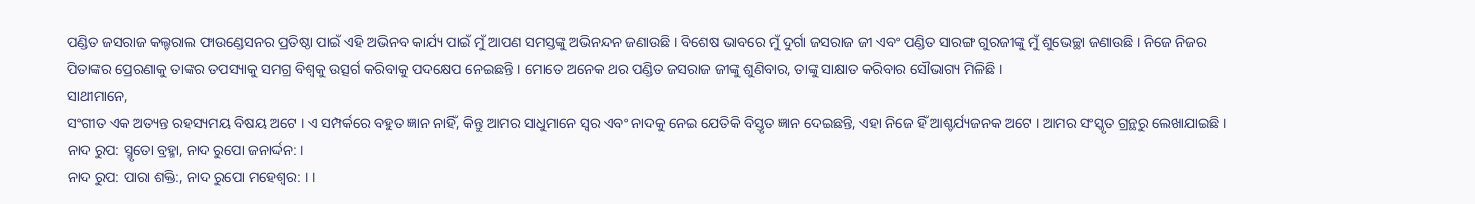ପଣ୍ଡିତ ଜସରାଜ କଲ୍ଚରାଲ ଫାଉଣ୍ଡେସନର ପ୍ରତିଷ୍ଠା ପାଇଁ ଏହି ଅଭିନବ କାର୍ଯ୍ୟ ପାଇଁ ମୁଁ ଆପଣ ସମସ୍ତଙ୍କୁ ଅଭିନନ୍ଦନ ଜଣାଉଛି । ବିଶେଷ ଭାବରେ ମୁଁ ଦୁର୍ଗା ଜସରାଜ ଜୀ ଏବଂ ପଣ୍ଡିତ ସାରଙ୍ଗ ଗୁରଜୀଙ୍କୁ ମୁଁ ଶୁଭେଚ୍ଛା ଜଣାଉଛି । ନିଜେ ନିଜର ପିତାଙ୍କର ପ୍ରେରଣାକୁ ତାଙ୍କର ତପସ୍ୟାକୁ ସମଗ୍ର ବିଶ୍ୱକୁ ଉତ୍ସର୍ଗ କରିବାକୁ ପଦକ୍ଷେପ ନେଇଛନ୍ତି । ମୋତେ ଅନେକ ଥର ପଣ୍ଡିତ ଜସରାଜ ଜୀଙ୍କୁ ଶୁଣିବାର, ତାଙ୍କୁ ସାକ୍ଷାତ କରିବାର ସୌଭାଗ୍ୟ ମିଳିଛି ।
ସାଥୀମାନେ,
ସଂଗୀତ ଏକ ଅତ୍ୟନ୍ତ ରହସ୍ୟମୟ ବିଷୟ ଅଟେ । ଏ ସମ୍ପର୍କରେ ବହୁତ ଜ୍ଞାନ ନାହିଁ, କିନ୍ତୁ ଆମର ସାଧୁମାନେ ସ୍ୱର ଏବଂ ନାଦକୁ ନେଇ ଯେତିକି ବିସ୍ତୃତ ଜ୍ଞାନ ଦେଇଛନ୍ତି, ଏହା ନିଜେ ହିଁ ଆଶ୍ଚର୍ଯ୍ୟଜନକ ଅଟେ । ଆମର ସଂସ୍କୃତ ଗ୍ରନ୍ଥରୁ ଲେଖାଯାଇଛି ।
ନାଦ ରୁପ: ସ୍ମୃତୋ ବ୍ରହ୍ମା, ନାଦ ରୁପୋ ଜନାର୍ଦ୍ଦନ: ।
ନାଦ ରୁପ: ପାରା ଶକ୍ତି:, ନାଦ ରୁପୋ ମହେଶ୍ୱର: । ।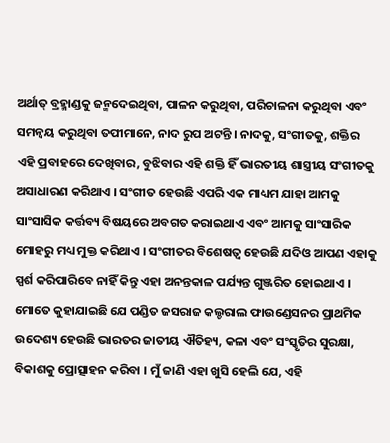ଅର୍ଥାତ୍ ବ୍ରହ୍ମାଣ୍ଡକୁ ଜନ୍ମଦେଇଥିବା, ପାଳନ କରୁଥିବା, ପରିଚାଳନା କରୁଥିବା ଏବଂ ସମନ୍ୱୟ କରୁଥିବା ତପୀମାନେ, ନାଦ ରୁପ ଅଟନ୍ତି । ନାଦକୁ, ସଂଗୀତକୁ, ଶକ୍ତିର ଏହି ପ୍ରବାହରେ ଦେଖିବାର, ବୁଝିବାର ଏହି ଶକ୍ତି ହିଁ ଭାରତୀୟ ଶାସ୍ତ୍ରୀୟ ସଂଗୀତକୁ ଅସାଧାରଣ କରିଥାଏ । ସଂଗୀତ ହେଉଛି ଏପରି ଏକ ମାଧ୍ୟମ ଯାହା ଆମକୁ ସାଂସାସିକ କର୍ତ୍ତବ୍ୟ ବିଷୟରେ ଅବଗତ କରାଇଥାଏ ଏବଂ ଆମକୁ ସାଂସାରିକ ମୋହରୁ ମଧ୍ୟ ମୁକ୍ତ କରିଥାଏ । ସଂଗୀତର ବିଶେଷତ୍ୱ ହେଉଛି ଯଦିଓ ଆପଣ ଏହାକୁ ସ୍ପର୍ଶ କରିପାରିବେ ନାହିଁ କିନ୍ତୁ ଏହା ଅନନ୍ତକାଳ ପର୍ଯ୍ୟନ୍ତ ଗୁଞ୍ଜରିତ ହୋଇଥାଏ ।
ମୋତେ କୁହାଯାଇଛି ଯେ ପଣ୍ଡିତ ଜସରାଜ କଲ୍ଚରାଲ ଫାଉଣ୍ଡେସନର ପ୍ରାଥମିକ ଉଦେଶ୍ୟ ହେଉଛି ଭାରତର ଜାତୀୟ ଐତିହ୍ୟ, କଳା ଏବଂ ସଂସ୍କୃତିର ସୁରକ୍ଷା, ବିକାଶକୁ ପ୍ରୋତ୍ସାହନ କରିବା । ମୁଁ ଜାଣି ଏହା ଖୁସି ହେଲି ଯେ, ଏହି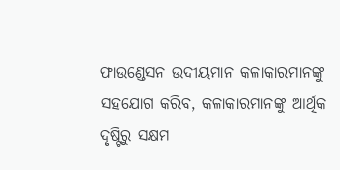ଫାଉଣ୍ଡେସନ ଉଦୀୟମାନ କଳାକାରମାନଙ୍କୁ ସହଯୋଗ କରିବ, କଳାକାରମାନଙ୍କୁ ଆର୍ଥିକ ଦୃଷ୍ଟିରୁ ସକ୍ଷମ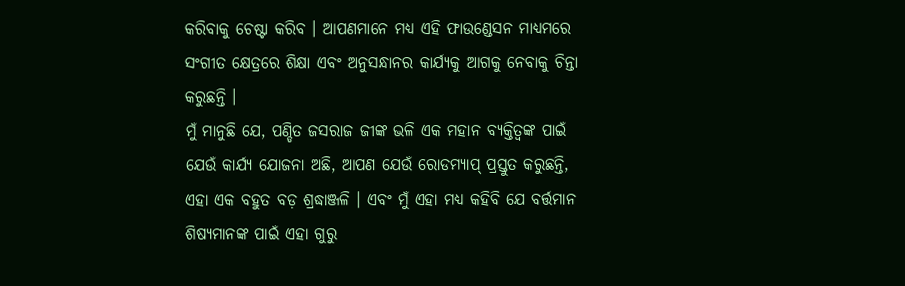କରିବାକୁ ଚେଷ୍ଟା କରିବ । ଆପଣମାନେ ମଧ୍ୟ ଏହି ଫାଉଣ୍ଡେସନ ମାଧ୍ୟମରେ ସଂଗୀତ କ୍ଷେତ୍ରରେ ଶିକ୍ଷା ଏବଂ ଅନୁସନ୍ଧାନର କାର୍ଯ୍ୟକୁ ଆଗକୁ ନେବାକୁ ଚିନ୍ତା କରୁଛନ୍ତି ।
ମୁଁ ମାନୁଛି ଯେ, ପଣ୍ଡିତ ଜସରାଜ ଜୀଙ୍କ ଭଳି ଏକ ମହାନ ବ୍ୟକ୍ତିତ୍ୱଙ୍କ ପାଇଁ ଯେଉଁ କାର୍ଯ୍ୟ ଯୋଜନା ଅଛି, ଆପଣ ଯେଉଁ ରୋଡମ୍ୟାପ୍ ପ୍ରସ୍ତୁତ କରୁଛନ୍ତି, ଏହା ଏକ ବହୁତ ବଡ଼ ଶ୍ରଦ୍ଧାଞ୍ଜଳି । ଏବଂ ମୁଁ ଏହା ମଧ୍ୟ କହିବି ଯେ ବର୍ତ୍ତମାନ ଶିଷ୍ୟମାନଙ୍କ ପାଇଁ ଏହା ଗୁରୁ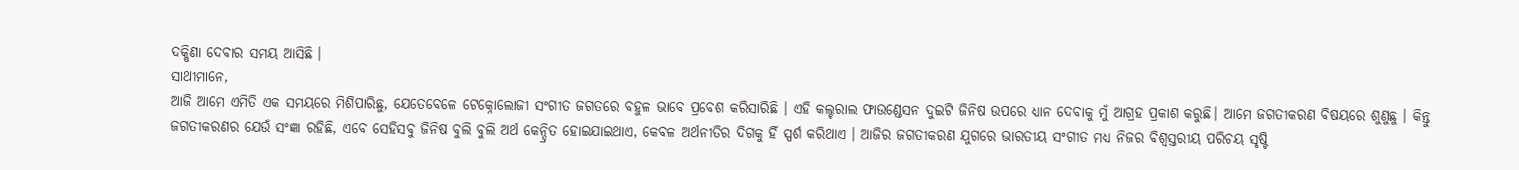ଦକ୍ଷିଣା ଦେବାର ସମୟ ଆସିଛି ।
ସାଥୀମାନେ,
ଆଜି ଆମେ ଏମିତି ଏକ ସମୟରେ ମିଶିପାରିଛୁ, ଯେତେବେଳେ ଟେକ୍ନୋଲୋଜୀ ସଂଗୀତ ଜଗତରେ ବହୁଳ ଭାବେ ପ୍ରବେଶ କରିସାରିଛି । ଏହି କଲ୍ଚରାଲ ଫାଉଣ୍ଡେସନ ଦୁଇଟି ଜିନିଷ ଉପରେ ଧ୍ୟାନ ଦେବାକୁ ମୁଁ ଆଗ୍ରହ ପ୍ରକାଶ କରୁଛି। ଆମେ ଜଗତୀକରଣ ବିଷୟରେ ଶୁଣୁଛୁ । କିନ୍ତୁ ଜଗତୀକରଣର ଯେଉଁ ସଂଜ୍ଞା ରହିଛି, ଏବେ ସେହିସବୁ ଜିନିଷ ବୁଲି ବୁଲି ଅର୍ଥ କେନ୍ଦ୍ରିତ ହୋଇଯାଇଥାଏ, କେବଳ ଅର୍ଥନୀତିର ଦିଗକୁ ହିଁ ସ୍ପର୍ଶ କରିଥାଏ । ଆଜିର ଜଗତୀକରଣ ଯୁଗରେ ଭାରତୀୟ ସଂଗୀତ ମଧ୍ୟ ନିଜର ବିଶ୍ୱସ୍ତରୀୟ ପରିଚୟ ସୃଷ୍ଟି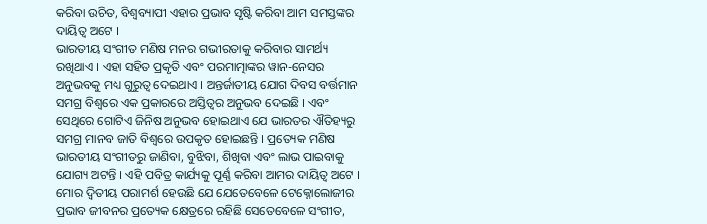କରିବା ଉଚିତ, ବିଶ୍ୱବ୍ୟାପୀ ଏହାର ପ୍ରଭାବ ସୃଷ୍ଟି କରିବା ଆମ ସମସ୍ତଙ୍କର ଦାୟିତ୍ୱ ଅଟେ ।
ଭାରତୀୟ ସଂଗୀତ ମଣିଷ ମନର ଗଭୀରତାକୁ କରିବାର ସାମର୍ଥ୍ୟ ରଖିଥାଏ । ଏହା ସହିତ ପ୍ରକୃତି ଏବଂ ପରମାତ୍ମାଙ୍କର ୱାନ-ନେସର ଅନୁଭବକୁ ମଧ୍ୟ ଗୁରୁତ୍ୱ ଦେଇଥାଏ । ଅନ୍ତର୍ଜାତୀୟ ଯୋଗ ଦିବସ ବର୍ତ୍ତମାନ ସମଗ୍ର ବିଶ୍ୱରେ ଏକ ପ୍ରକାରରେ ଅସ୍ତିତ୍ୱର ଅନୁଭବ ଦେଇଛି । ଏବଂ ସେଥିରେ ଗୋଟିଏ ଜିନିଷ ଅନୁଭବ ହୋଇଥାଏ ଯେ ଭାରତର ଐତିହ୍ୟରୁ ସମଗ୍ର ମାନବ ଜାତି ବିଶ୍ୱରେ ଉପକୃତ ହୋଇଛନ୍ତି । ପ୍ରତ୍ୟେକ ମଣିଷ ଭାରତୀୟ ସଂଗୀତରୁ ଜାଣିବା, ବୁଝିବା, ଶିଖିବା ଏବଂ ଲାଭ ପାଇବାକୁ ଯୋଗ୍ୟ ଅଟନ୍ତି । ଏହି ପବିତ୍ର କାର୍ଯ୍ୟକୁ ପୂର୍ଣ୍ଣ କରିବା ଆମର ଦାୟିତ୍ୱ ଅଟେ ।
ମୋର ଦ୍ୱିତୀୟ ପରାମର୍ଶ ହେଉଛି ଯେ ଯେତେବେଳେ ଟେକ୍ନୋଲୋଜୀର ପ୍ରଭାବ ଜୀବନର ପ୍ରତ୍ୟେକ କ୍ଷେତ୍ରରେ ରହିଛି ସେତେବେଳେ ସଂଗୀତ,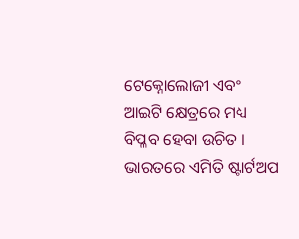ଟେକ୍ନୋଲୋଜୀ ଏବଂ ଆଇଟି କ୍ଷେତ୍ରରେ ମଧ୍ୟ ବିପ୍ଳବ ହେବା ଉଚିତ । ଭାରତରେ ଏମିତି ଷ୍ଟାର୍ଟଅପ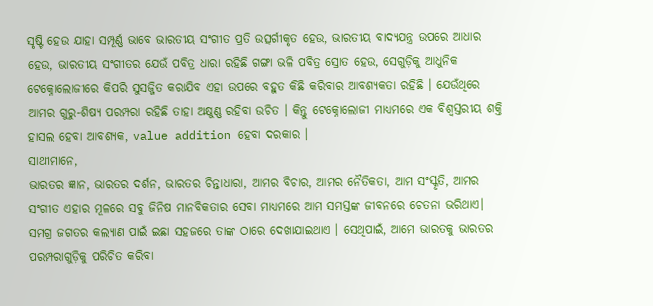ସୃଷ୍ଟି ହେଉ ଯାହା ସମ୍ପୂର୍ଣ୍ଣ ଭାବେ ଭାରତୀୟ ସଂଗୀତ ପ୍ରତି ଉତ୍ସର୍ଗୀକୃତ ହେଉ, ଭାରତୀୟ ବାଦ୍ୟଯନ୍ତ୍ର ଉପରେ ଆଧାର ହେଉ, ଭାରତୀୟ ସଂଗୀତର ଯେଉଁ ପବିତ୍ର ଧାରା ରହିଛି ଗଙ୍ଗା ଭଳି ପବିତ୍ର ସ୍ରୋତ ହେଉ, ସେଗୁଡ଼ିକୁ ଆଧୁନିକ ଟେକ୍ନୋଲୋଜୀରେ କିପରି ସୁସଜ୍ଜିତ କରାଯିବ ଏହା ଉପରେ ବହୁତ କିଛି କରିବାର ଆବଶ୍ୟକତା ରହିଛି । ଯେଉଁଥିରେ ଆମର ଗୁରୁ-ଶିଷ୍ୟ ପରମ୍ପରା ରହିଛି ତାହା ଅକ୍ଷୁଣ୍ଣ ରହିବା ଉଚିତ । କିନ୍ତୁ ଟେକ୍ନୋଲୋଜୀ ମାଧ୍ୟମରେ ଏକ ବିଶ୍ୱସ୍ତରୀୟ ଶକ୍ତି ହାସଲ ହେବା ଆବଶ୍ୟକ, value addition ହେବା ଦରକାର ।
ସାଥୀମାନେ,
ଭାରତର ଜ୍ଞାନ, ଭାରତର ଦର୍ଶନ, ଭାରତର ଚିନ୍ତାଧାରା, ଆମର ବିଚାର, ଆମର ନୈତିକତା, ଆମ ସଂସ୍କୃତି, ଆମର ସଂଗୀତ ଏହାର ମୂଳରେ ସବୁ ଜିନିଷ ମାନବିକତାର ସେବା ମାଧ୍ୟମରେ ଆମ ସମସ୍ତଙ୍କ ଜୀବନରେ ଚେତନା ଭରିଥାଏ। ସମଗ୍ର ଜଗତର କଲ୍ୟାଣ ପାଇଁ ଇଛା ସହଜରେ ତାଙ୍କ ଠାରେ ଦେଖାଯାଇଥାଏ । ସେଥିପାଇଁ, ଆମେ ଭାରତକୁ ଭାରତର ପରମ୍ପରାଗୁଡ଼ିକୁ ପରିଚିତ କରିବା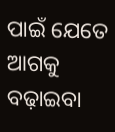ପାଇଁ ଯେତେ ଆଗକୁ ବଢ଼ାଇବା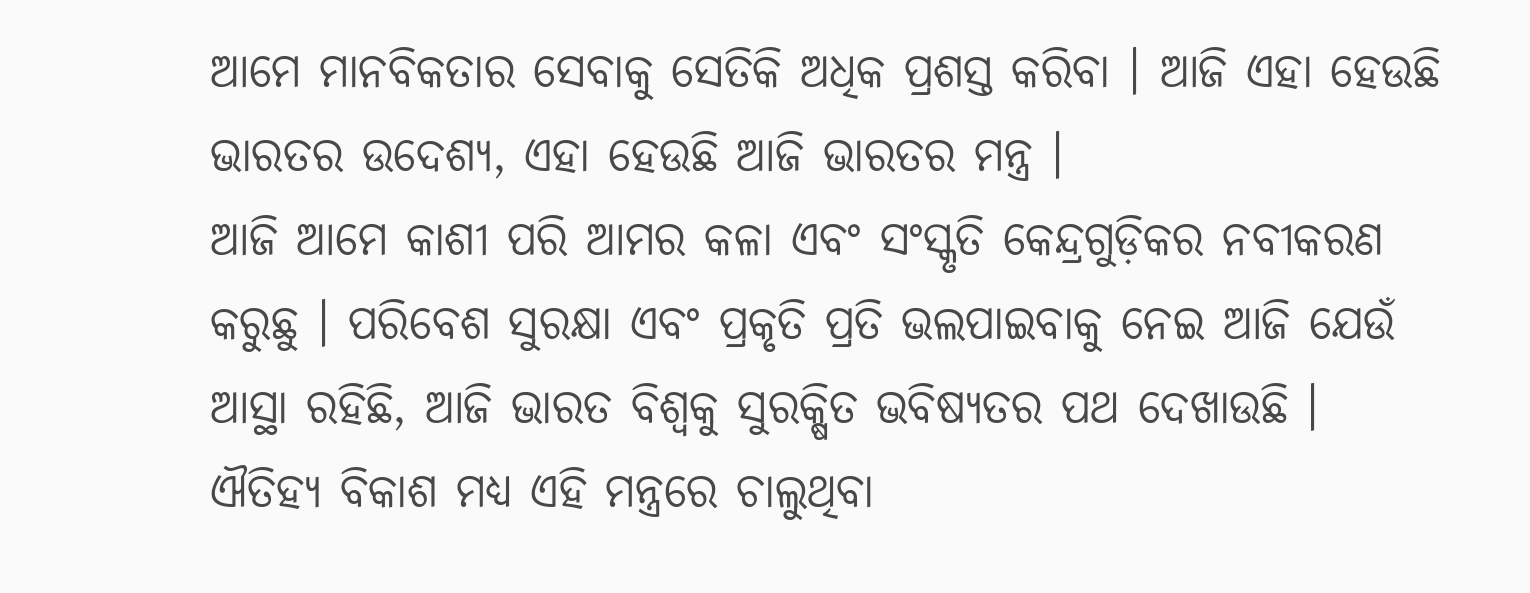ଆମେ ମାନବିକତାର ସେବାକୁ ସେତିକି ଅଧିକ ପ୍ରଶସ୍ତ କରିବା । ଆଜି ଏହା ହେଉଛି ଭାରତର ଉଦେଶ୍ୟ, ଏହା ହେଉଛି ଆଜି ଭାରତର ମନ୍ତ୍ର ।
ଆଜି ଆମେ କାଶୀ ପରି ଆମର କଳା ଏବଂ ସଂସ୍କୃତି କେନ୍ଦ୍ରଗୁଡ଼ିକର ନବୀକରଣ କରୁଛୁ । ପରିବେଶ ସୁରକ୍ଷା ଏବଂ ପ୍ରକୃତି ପ୍ରତି ଭଲପାଇବାକୁ ନେଇ ଆଜି ଯେଉଁ ଆସ୍ଥା ରହିଛି, ଆଜି ଭାରତ ବିଶ୍ୱକୁ ସୁରକ୍ଷିତ ଭବିଷ୍ୟତର ପଥ ଦେଖାଉଛି । ଐତିହ୍ୟ ବିକାଶ ମଧ୍ୟ ଏହି ମନ୍ତ୍ରରେ ଚାଲୁଥିବା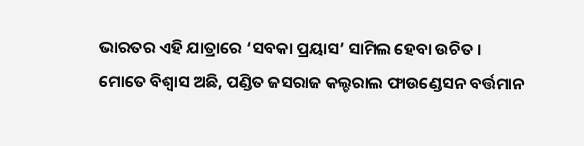ଭାରତର ଏହି ଯାତ୍ରାରେ ‘ସବକା ପ୍ରୟାସ’ ସାମିଲ ହେବା ଉଚିତ ।
ମୋତେ ବିଶ୍ୱାସ ଅଛି, ପଣ୍ଡିତ ଜସରାଜ କଲ୍ଚରାଲ ଫାଉଣ୍ଡେସନ ବର୍ତ୍ତମାନ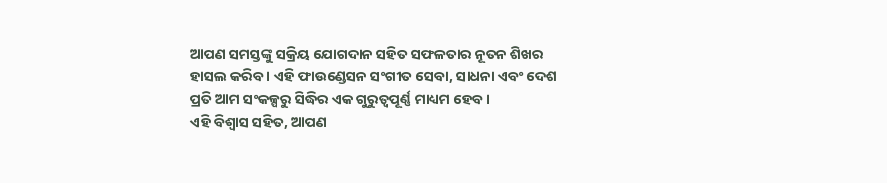ଆପଣ ସମସ୍ତଙ୍କୁ ସକ୍ରିୟ ଯୋଗଦାନ ସହିତ ସଫଳତାର ନୂତନ ଶିଖର ହାସଲ କରିବ । ଏହି ଫାଉଣ୍ଡେସନ ସଂଗୀତ ସେବା, ସାଧନା ଏବଂ ଦେଶ ପ୍ରତି ଆମ ସଂକଳ୍ପରୁ ସିଦ୍ଧିର ଏକ ଗୁରୁତ୍ୱପୂର୍ଣ୍ଣ ମାଧ୍ୟମ ହେବ ।
ଏହି ବିଶ୍ୱାସ ସହିତ, ଆପଣ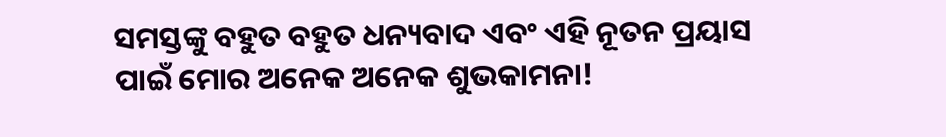ସମସ୍ତଙ୍କୁ ବହୁତ ବହୁତ ଧନ୍ୟବାଦ ଏବଂ ଏହି ନୂତନ ପ୍ରୟାସ ପାଇଁ ମୋର ଅନେକ ଅନେକ ଶୁଭକାମନା!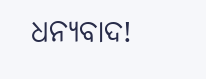ଧନ୍ୟବାଦ!